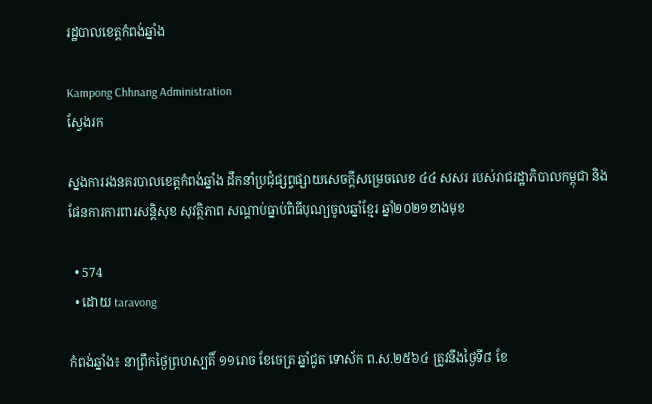រដ្ឋបាលខេត្តកំពង់ឆ្នាំង

Kampong Chhnang Administration
ស្វែងរក

ស្នងការរងនគរបាលខេត្តកំពង់ឆ្នាំង ដឹកនាំប្រជុំផ្សព្វផ្សាយសេចក្ដីសម្រេចលេខ ៤៤ សសរ របស់រាជរដ្ឋាភិបាលកម្ពុជា និងផែនការការពារសន្តិសុខ សុវត្ថិភាព សណ្តាប់ធ្នាប់ពិធីបុណ្យចូលឆ្នាំខ្មែរ ឆ្នាំ២០២១ខាងមុខ

  • 574
  • ដោយ taravong

កំពង់ឆ្នាំង៖ នាព្រឹកថ្ងៃព្រហស្បតិ៍ ១១រោច ខែចេត្រ ឆ្នាំជូត ទោស័ក ព.ស.២៥៦៤ ត្រូវនឹងថ្ងៃទី៨ ខែ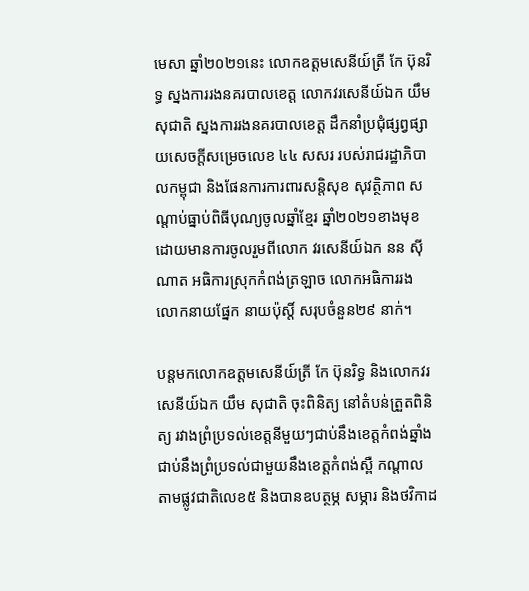មេសា ឆ្នាំ២០២១នេះ លោកឧត្តមសេនីយ៍ត្រី កែ ប៊ុនរិទ្ធ ស្នងការរងនគរបាលខេត្ត លោកវរសេនីយ៍ឯក យឹម សុជាតិ ស្នងការរងនគរបាលខេត្ត ដឹកនាំប្រជុំផ្សព្វផ្សាយសេចក្ដីសម្រេចលេខ ៤៤ សសរ របស់រាជរដ្ឋាភិបាលកម្ពុជា និងផែនការការពារសន្តិសុខ សុវត្ថិភាព សណ្តាប់ធ្នាប់ពិធីបុណ្យចូលឆ្នាំខ្មែរ ឆ្នាំ២០២១ខាងមុខ ដោយមានការចូលរួមពីលោក វរសេនីយ៍ឯក នន ស៊ីណាត អធិការស្រុកកំពង់ត្រឡាច លោកអធិការរង លោកនាយផ្នែក នាយប៉ុស្តិ៍ សរុបចំនួន២៩ នាក់។

បន្តមកលោកឧត្តមសេនីយ៍ត្រី កែ ប៊ុនរិទ្ធ និងលោកវរសេនីយ៍ឯក យឹម សុជាតិ ចុះពិនិត្យ នៅតំបន់ត្រួតពិនិត្យ រវាងព្រំប្រទល់ខេត្តនីមួយៗជាប់នឹងខេត្តកំពង់ឆ្នាំង ជាប់នឹងព្រំប្រទល់ជាមួយនឹងខេត្តកំពង់ស្ពឺ កណ្តាល តាមផ្លូវជាតិលេខ៥ និងបានឧបត្ថម្ភ សម្ភារ និងថវិកាដ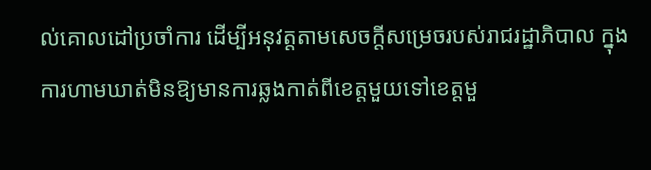ល់គោលដៅប្រចាំការ ដើម្បីអនុវត្តតាមសេចក្តីសម្រេចរបស់រាជរដ្ឋាភិបាល ក្នុងការហាមឃាត់មិនឱ្យមានការឆ្លងកាត់ពីខេត្តមួយទៅខេត្តមួ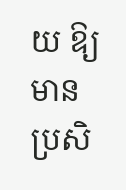យ ឱ្យមានប្រសិ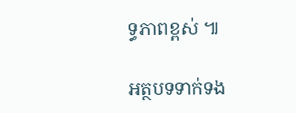ទ្ធភាពខ្ពស់ ៕

អត្ថបទទាក់ទង